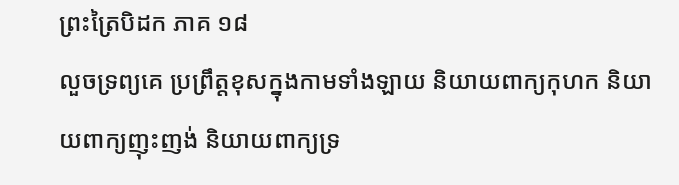ព្រះត្រៃបិដក ភាគ ១៨
លួចទ្រព្យគេ ប្រព្រឹត្តខុសក្នុងកាមទាំងឡាយ និយាយពាក្យកុហក និយាយពាក្យញុះញង់ និយាយពាក្យទ្រ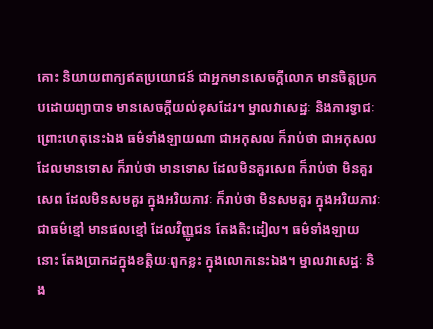គោះ និយាយពាក្យឥតប្រយោជន៍ ជាអ្នកមានសេចក្តីលោភ មានចិត្តប្រកបដោយព្យាបាទ មានសេចក្តីយល់ខុសដែរ។ ម្នាលវាសេដ្ឋៈ និងភារទ្វាជៈព្រោះហេតុនេះឯង ធម៌ទាំងឡាយណា ជាអកុសល ក៏រាប់ថា ជាអកុសល ដែលមានទោស ក៏រាប់ថា មានទោស ដែលមិនគួរសេព ក៏រាប់ថា មិនគួរសេព ដែលមិនសមគួរ ក្នុងអរិយភាវៈ ក៏រាប់ថា មិនសមគួរ ក្នុងអរិយភាវៈ ជាធម៌ខ្មៅ មានផលខ្មៅ ដែលវិញ្ញូជន តែងតិះដៀល។ ធម៌ទាំងឡាយនោះ តែងប្រាកដក្នុងខត្តិយៈពួកខ្លះ ក្នុងលោកនេះឯង។ ម្នាលវាសេដ្ឋៈ និង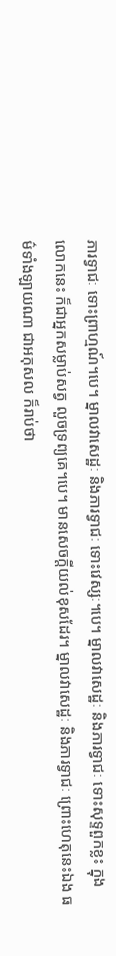ភារទ្វាជៈ ទោះព្រាហ្មណ៍។បេ។ ម្នាលវាសេដ្ឋៈ និងភារទ្វាជៈ ទោះវេស្សៈ។បេ។ ម្នាលវាសេដ្ឋៈ និងភារទ្វាជៈ ទោះសុទ្ទពួកខ្លះ ក្នុងលោកនេះ ក៏ជាអ្នកសម្លាប់សត្វ លួចទ្រព្យគេ។បេ។ មានសេចក្តីយល់ខុសដែរ។ ម្នាលវាសេដ្ឋៈ និងភារទ្វាជៈ ព្រោះហេតុនេះឯង ធម៌ទាំងឡាយណា ជាអកុសល ក៏រាប់ថា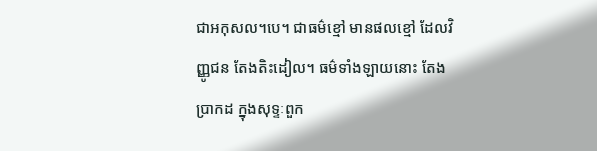ជាអកុសល។បេ។ ជាធម៌ខ្មៅ មានផលខ្មៅ ដែលវិញ្ញូជន តែងតិះដៀល។ ធម៌ទាំងឡាយនោះ តែងប្រាកដ ក្នុងសុទ្ទៈពួក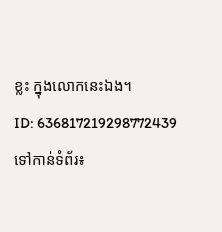ខ្លះ ក្នុងលោកនេះឯង។
ID: 636817219298772439
ទៅកាន់ទំព័រ៖